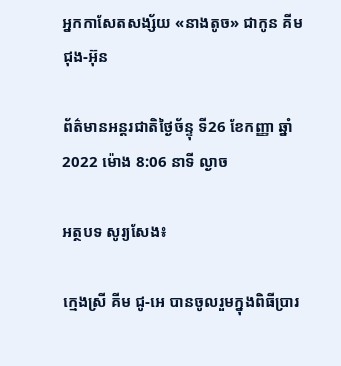អ្នកកាសែតសង្ស័យ «នាងតូច» ជាកូន គីម ជុង-អ៊ុន

ព័ត៌មានអន្តរជាតិថ្ងៃច័ន្ទុ ទី26 ខែកញ្ញា ឆ្នាំ2022 ម៉ោង 8:06 នាទី ល្ងាច

អត្ថបទ សូរ្យសែង៖

ក្មេងស្រី គីម ជូ-អេ បានចូលរួមក្នុងពិធីប្រារ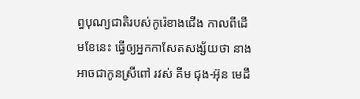ព្ធបុណ្យជាតិរបស់កូរ៉េខាងជើង កាលពីដើមខែនេះ ធ្វើឲ្យអ្នកកាសែតសង្ស័យថា នាងអាចជាកូនស្រីពៅ រវស់ គីម ជុង-អ៊ុន មេដឹ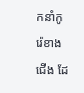កនាំកូរ៉េខាងជើង ដែ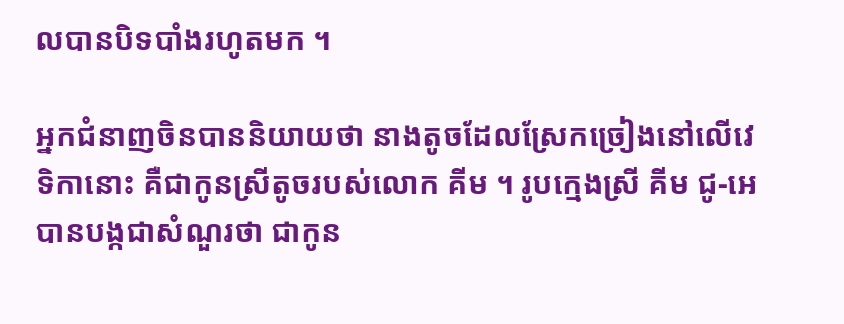លបានបិទបាំងរហូតមក ។

អ្នកជំនាញចិនបាននិយាយថា នាងតូចដែលស្រែកច្រៀងនៅលើវេទិកានោះ គឺជាកូនស្រីតូចរបស់លោក គីម ។ រូបក្មេងស្រី គីម ជូ-អេ បានបង្កជាសំណួរថា ជាកូន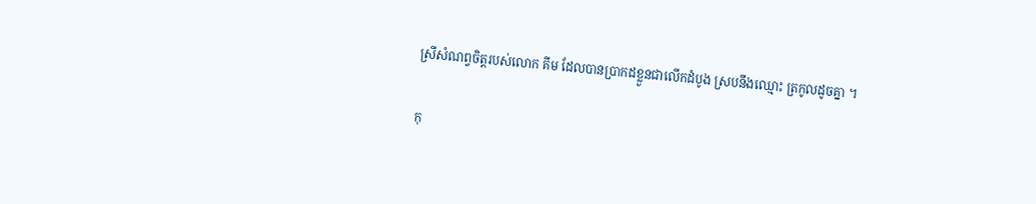ស្រីសំណព្វចិត្តរបស់លោក គីម ដែលបានប្រាកដខ្លួនជាលើកដំបូង ស្របនឹងឈ្មោះ ត្រកូលដូចគ្នា ។

កុ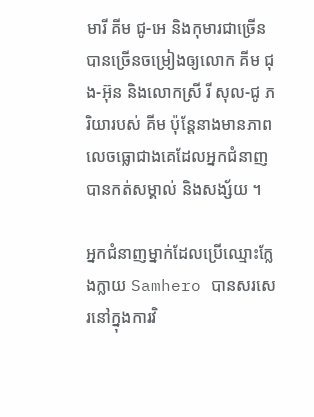មារី គីម ជូ-អេ និងកុមារជាច្រើន បានច្រើនចម្រៀងឲ្យលោក គីម ជុង-អ៊ុន និងលោកស្រី រី សុល-ជូ ភរិយារបស់ គីម ប៉ុន្តែនាងមានភាពលេចធ្លោជាងគេដែលអ្នកជំនាញបានកត់សម្គាល់ និងសង្ស័យ ។

អ្នកជំនាញម្នាក់ដែលប្រើឈ្មោះក្លែងក្លាយ Samhero បានសរសេរនៅក្នុងការវិ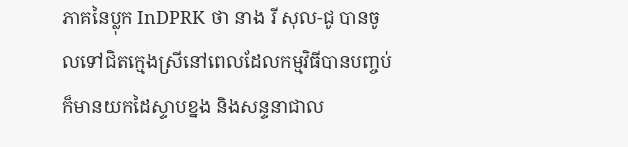ភាគនៃប្លុក InDPRK ថា នាង រី សុល-ជូ បានចូលទៅជិតក្មេងស្រីនៅពេលដែលកម្មវិធីបានបញ្ចប់ ក៏មានយកដៃស្ទាបខ្នង និងសន្ទនាជាល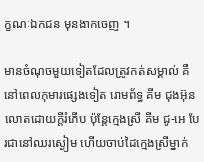ក្ខណៈឯកជន មុនងាកចេញ ។

មានចំណុចមួយទៀតដែលត្រូវកត់សម្គាល់ គឺនៅពេលកុមារផ្សេងទៀត រោមព័ទ្ធ គីម ជុងអ៊ុន លោតដោយក្តីរំភើប ប៉ុន្តែក្មេងស្រី គីម ជូ-អេ បែរជានៅឈរស្ងៀម ហើយចាប់ដៃក្មេងស្រីម្នាក់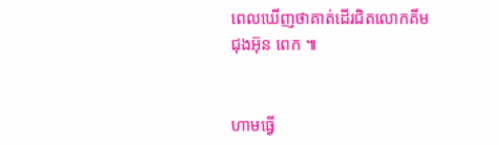ពេលឃើញថាគាត់ដើរជិតលោកគីម ជុងអ៊ុន ពេក ៕


ហាមធ្វើ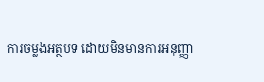ការចម្លងអត្ថបទ ដោយមិនមានការអនុញ្ញា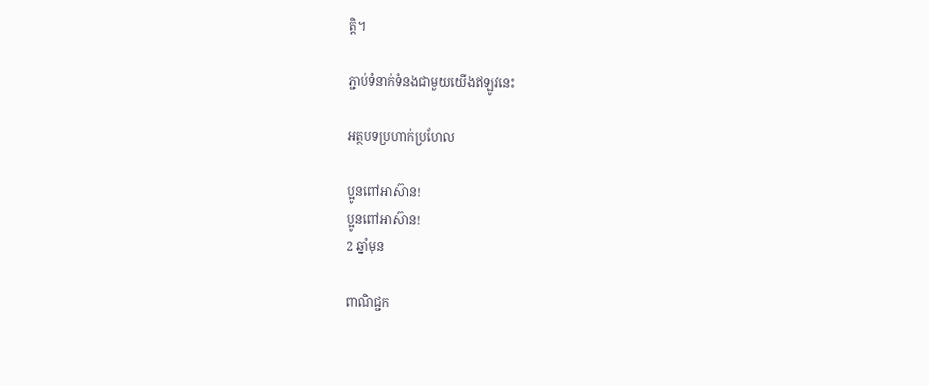ត្តិ។

ភ្ជាប់ទំនាក់ទំនងជាមួយយើងឥឡូវនេះ

អត្ថបទប្រហាក់ប្រហែល

ប្អូនពៅអាស៊ាន!
ប្អូនពៅអាស៊ាន!
2 ឆ្នាំមុន

ពាណិជ្ជក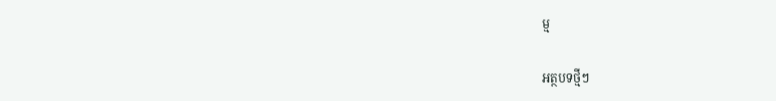ម្ម

អត្ថបទថ្មីៗ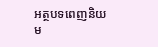អត្ថបទពេញនិយម